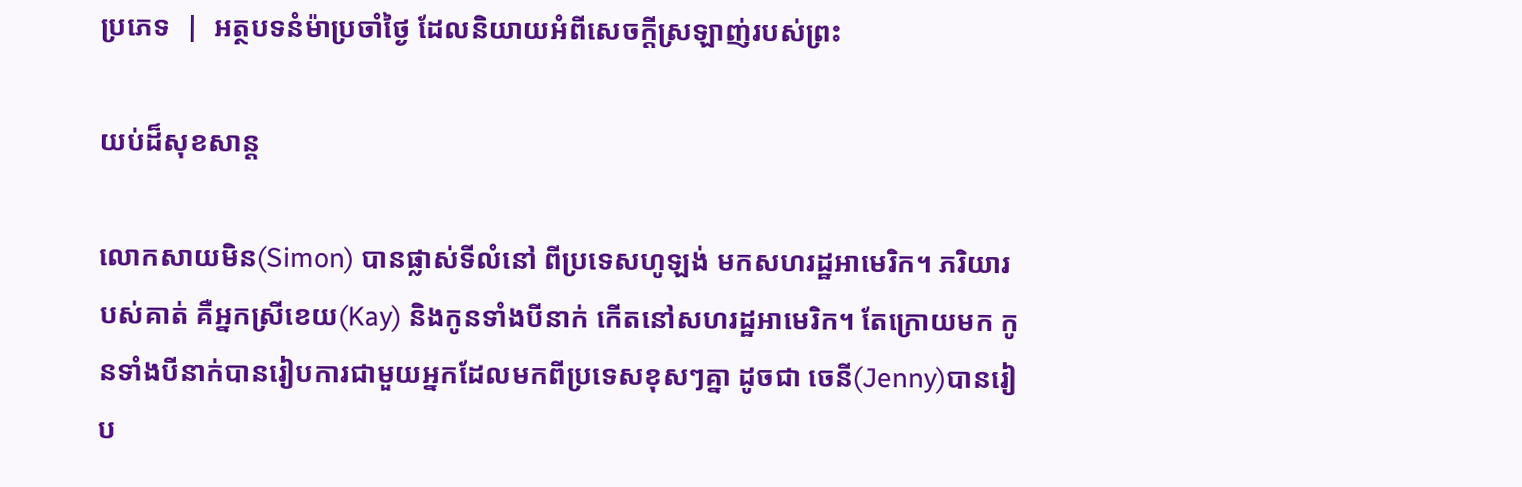ប្រភេទ  |  អត្ថបទនំម៉ាប្រចាំថ្ងៃ ដែលនិយាយអំពីសេចក្តីស្រឡាញ់របស់ព្រះ

យប់ដ៏សុខសាន្ត

លោកសាយមិន(Simon) បានផ្លាស់ទីលំនៅ ពីប្រទេសហូឡង់ មកសហរដ្ឋអាមេរិក។ ភរិយារបស់គាត់ គឺអ្នកស្រីខេយ(Kay) និងកូនទាំងបីនាក់ កើតនៅសហរដ្ឋអាមេរិក។ តែក្រោយមក កូនទាំងបីនាក់បានរៀបការជាមួយអ្នកដែលមកពីប្រទេសខុសៗគ្នា ដូចជា ចេនី(Jenny)បានរៀប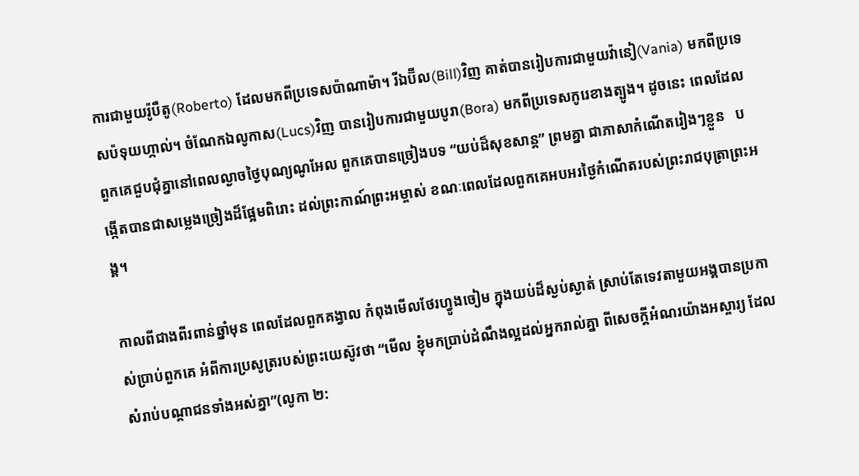ការជាមួយរ៉ូបឺតូ(Roberto) ដែលមកពីប្រទេសប៉ាណាម៉ា។ រីឯប៊ីល(Bill)វិញ គាត់បានរៀបការជាមួយវ៉ានៀ(Vania) មកពីប្រទេសប៉ទុយហ្កាល់។ ចំណែកឯលូកាស(Lucs)វិញ បានរៀបការជាមួយបូរា(Bora) មកពីប្រទេសកូរេខាងត្បូង។ ដូចនេះ ពេលដែលពួកគេជួបជុំគ្នានៅពេលល្ងាចថ្ងៃបុណ្យណូអែល ពួកគេបានច្រៀងបទ “យប់ដ៏សុខសាន្ត” ព្រមគ្នា ជាភាសាកំណើតរៀងៗខ្លួន   បង្កើតបានជាសម្លេងច្រៀងដ៏ផ្អែមពិរោះ ដល់ព្រះកាណ៍ព្រះអម្ចាស់ ខណៈពេលដែលពួកគេអបអរថ្ងៃកំណើតរបស់ព្រះរាជបុត្រាព្រះអង្គ។

កាលពីជាងពីរពាន់ឆ្នាំមុន ពេលដែលពួកគង្វាល កំពុងមើលថែរហ្វូងចៀម ក្នុងយប់ដ៏ស្ងប់ស្ងាត់ ស្រាប់តែទេវតាមួយអង្គបានប្រកាស់ប្រាប់ពួកគេ អំពីការប្រសូត្ររបស់ព្រះយេស៊ូវថា “មើល ខ្ញុំមកប្រាប់ដំណឹងល្អដល់អ្នករាល់គ្នា ពីសេចក្តីអំណរយ៉ាងអស្ចារ្យ ដែលសំរាប់បណ្តាជនទាំងអស់គ្នា”(លូកា ២: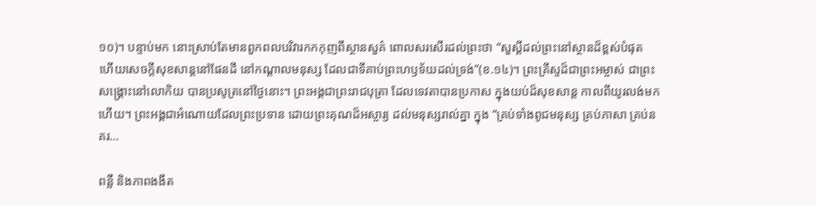១០)។ បន្ទាប់មក នោះស្រាប់តែមានពួកពលបរិវារកកកុញពីស្ថានសួគ៌ ពោលសរសើរដល់ព្រះថា “សួស្តីដល់ព្រះនៅស្ថានដ៏ខ្ពស់បំផុត ហើយសេចក្តីសុខសាន្តនៅផែនដី នៅកណ្តាលមនុស្ស ដែលជាទីគាប់ព្រះហឫទ័យដល់ទ្រង់”(ខ.១៤)។ ព្រះគ្រីស្ទដ៏ជាព្រះអម្ចាស់ ជាព្រះសង្រ្គោះនៅលោកិយ បានប្រសូត្រនៅថ្ងៃនោះ។ ព្រះអង្គជាព្រះរាជបុត្រា ដែលទេវតាបានប្រកាស ក្នុងយប់ដ៏សុខសាន្ត កាលពីយូរលង់មកហើយ។ ព្រះអង្គជាអំណោយដែលព្រះប្រទាន ដោយព្រះគុណដ៏អស្ចារ្យ ដល់មនុស្សរាល់គ្នា ក្នុង “គ្រប់ទាំងពូជមនុស្ស គ្រប់ភាសា គ្រប់នគរ…

ពន្លឺ និងភាពងងឹត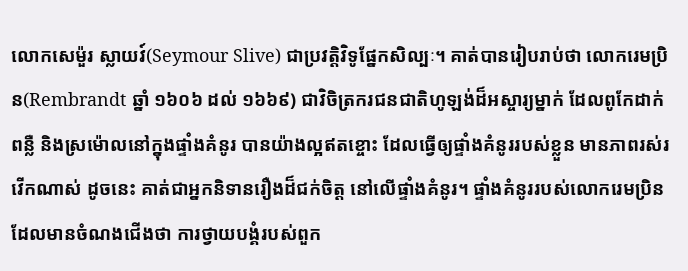លោកសេម៉ួរ ស្លាយវ៍(Seymour Slive) ជាប្រវត្តិវិទូផ្នែកសិល្បៈ។ គាត់បានរៀបរាប់ថា លោករេមប្រិន(Rembrandt ឆ្នាំ ១៦០៦ ដល់ ១៦៦៩) ជាវិចិត្រករជនជាតិហូឡង់ដ៏អស្ចារ្យម្នាក់ ដែលពូកែដាក់ពន្លឺ និងស្រម៉ោលនៅក្នុងផ្ទាំងគំនូរ បានយ៉ាងល្អឥតខ្ចោះ ដែលធ្វើឲ្យផ្ទាំងគំនូររបស់ខ្លួន មានភាពរស់រវើកណាស់ ដូចនេះ គាត់ជាអ្នកនិទានរឿងដ៏ជក់ចិត្ត នៅលើផ្ទាំងគំនូរ។ ផ្ទាំងគំនូររបស់លោករេមប្រិន ដែលមានចំណងជើងថា ការថ្វាយបង្គំរបស់ពួក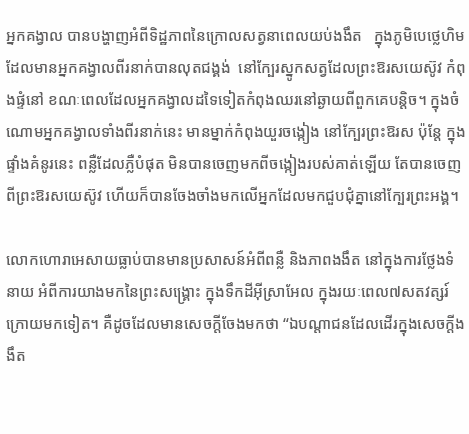អ្នកគង្វាល បានបង្ហាញអំពីទិដ្ឋភាពនៃក្រោលសត្វនាពេលយប់ងងឹត   ក្នុងភូមិបេថ្លេហិម   ដែលមានអ្នកគង្វាលពីរនាក់បានលុតជង្គង់  នៅក្បែរស្នូកសត្វដែលព្រះឱរសយេស៊ូវ កំពុងផ្ទំនៅ ខណៈពេលដែលអ្នកគង្វាលដទៃទៀតកំពុងឈរនៅឆ្ងាយពីពួកគេបន្តិច។ ក្នុងចំណោមអ្នកគង្វាលទាំងពីរនាក់នេះ មានម្នាក់កំពុងយួរចង្កៀង នៅក្បែរព្រះឱរស ប៉ុន្តែ ក្នុងផ្ទាំងគំនូរនេះ ពន្លឺដែលភ្លឺបំផុត មិនបានចេញមកពីចង្កៀងរបស់គាត់ឡើយ តែបានចេញពីព្រះឱរសយេស៊ូវ ហើយក៏បានចែងចាំងមកលើអ្នកដែលមកជួបជុំគ្នានៅក្បែរព្រះអង្គ។

លោកហោរាអេសាយធ្លាប់បានមានប្រសាសន៍អំពីពន្លឺ និងភាពងងឹត នៅក្នុងការថ្លែងទំនាយ អំពីការយាងមកនៃព្រះសង្រ្គោះ ក្នុងទឹកដីអ៊ីស្រាអែល ក្នុងរយៈពេល៧សតវត្សរ៍ក្រោយមកទៀត។ គឺដូចដែលមានសេចក្តីចែងមកថា “ឯបណ្តាជនដែលដើរក្នុងសេចក្តីងងឹត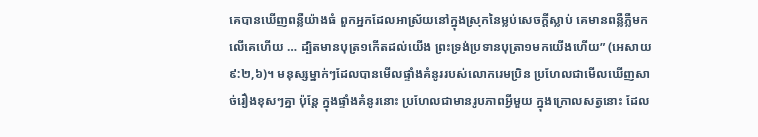គេបានឃើញពន្លឺយ៉ាងធំ ពួកអ្នកដែលអាស្រ័យនៅក្នុងស្រុកនៃម្លប់សេចក្តីស្លាប់ គេមានពន្លឺភ្លឺមកលើគេហើយ … ដ្បិតមានបុត្រ១កើតដល់យើង ព្រះទ្រង់ប្រទានបុត្រា១មកយើងហើយ” (អេសាយ ៩:២,៦)។ មនុស្សម្នាក់ៗដែលបានមើលផ្ទាំងគំនូររបស់លោករេមប្រិន ប្រហែលជាមើលឃើញសាច់រឿងខុសៗគ្នា ប៉ុន្តែ ក្នុងផ្ទាំងគំនូរនោះ ប្រហែលជាមានរូបភាពអ្វីមួយ ក្នុងក្រោលសត្វនោះ ដែល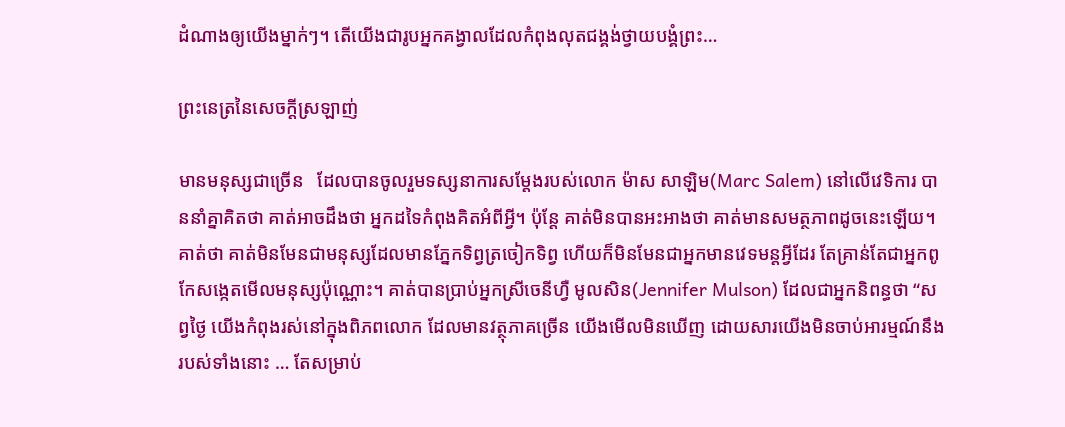ដំណាងឲ្យយើងម្នាក់ៗ។ តើយើងជារូបអ្នកគង្វាលដែលកំពុងលុតជង្គង់ថ្វាយបង្គំព្រះ…

ព្រះនេត្រនៃសេចក្តីស្រឡាញ់

មានមនុស្សជាច្រើន   ដែលបានចូលរួមទស្សនាការសម្តែងរបស់លោក ម៉ាស សាឡិម(Marc Salem) នៅលើវេទិការ បាននាំគ្នាគិតថា គាត់អាចដឹងថា អ្នកដទៃកំពុងគិតអំពីអ្វី។ ប៉ុន្តែ គាត់មិនបានអះអាងថា គាត់មានសមត្ថភាពដូចនេះឡើយ។ គាត់ថា គាត់មិនមែនជាមនុស្សដែលមានភ្នែកទិព្វត្រចៀកទិព្វ ហើយក៏មិនមែនជាអ្នកមានវេទមន្តអ្វីដែរ តែគ្រាន់តែជាអ្នកពូកែសង្កេតមើលមនុស្សប៉ុណ្ណោះ។ គាត់បានប្រាប់អ្នកស្រីចេនីហ្វឺ មូលសិន(Jennifer Mulson) ដែលជាអ្នកនិពន្ធថា “សព្វថ្ងៃ យើងកំពុងរស់នៅក្នុងពិភពលោក ដែលមានវត្ថុភាគច្រើន យើងមើលមិនឃើញ ដោយសារយើងមិនចាប់អារម្មណ៍នឹងរបស់ទាំងនោះ … តែសម្រាប់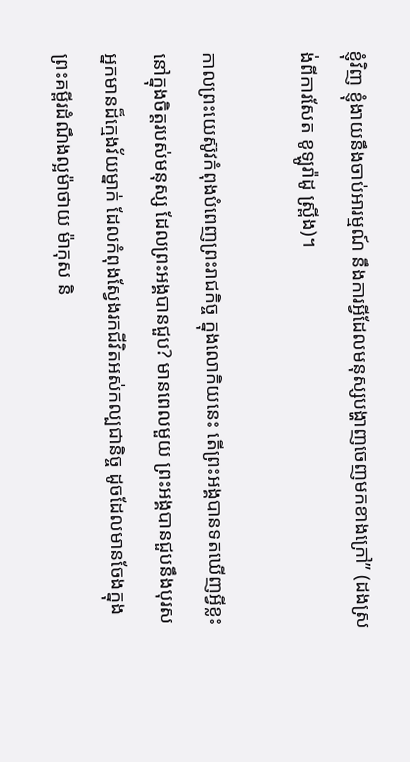ខ្ញុំវិញ ខ្ញុំងាយនឹងចាប់អារម្មណ៍ នឹងការអ្វីដែលមនុស្សបង្ហាញចេញមកខាងក្រៅ” (ដងស្រង់ពីការសែត ខូឡូរ៉ាដូ ស្រ្ពីង)។

កាលព្រះយេស៊ូវកំពុងបំពេញព្រះរាជកិច្ច ក្នុងលោកិយនេះ តើព្រះអង្គបានទតឃើញអ្វីខ្លះ នៅក្នុងចិត្តរបស់មនុស្ស ដែលព្រះអង្គបានជួប? មានពេលមួយ ព្រះអង្គបានជួបនឹងបុរសអ្នកមានដ៏ក្មេងវ័យម្នាក់ ដែលកំពុងស្វែងរកជីវិតអស់កល្បជានិច្ច ដូចដែលមានចែងក្នុងព្រះគម្ពីរដំណឹងល្អម៉ាថាយ ម៉ាកុស និ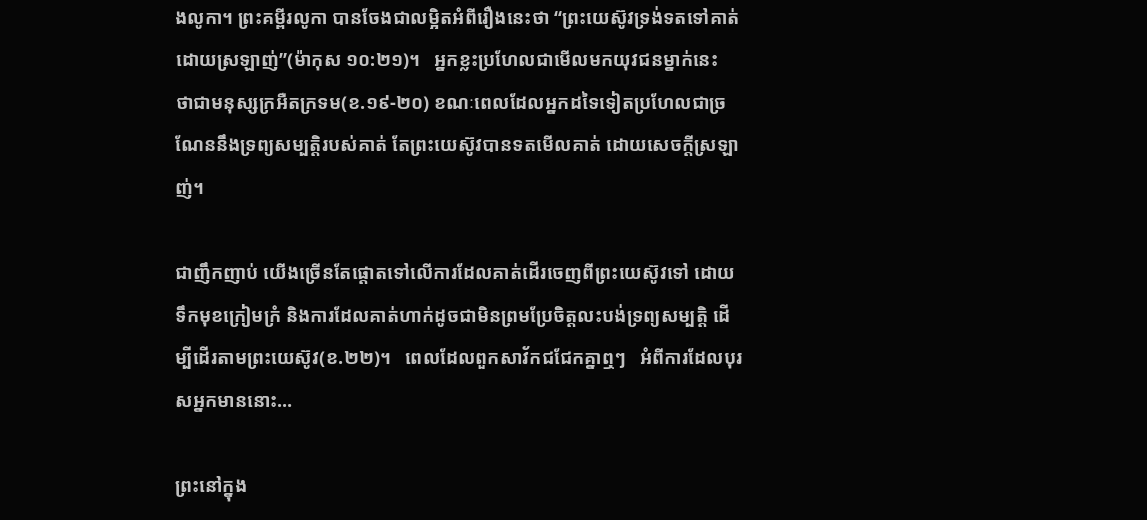ងលូកា។ ព្រះគម្ពីរលូកា បានចែងជាលម្អិតអំពីរឿងនេះថា “ព្រះយេស៊ូវទ្រង់ទតទៅគាត់ ដោយស្រឡាញ់”(ម៉ាកុស ១០:២១)។   អ្នកខ្លះប្រហែលជាមើលមកយុវជនម្នាក់នេះ   ថាជាមនុស្សក្រអឺតក្រទម(ខ.១៩-២០) ខណៈពេលដែលអ្នកដទៃទៀតប្រហែលជាច្រណែននឹងទ្រព្យសម្បត្តិរបស់គាត់ តែព្រះយេស៊ូវបានទតមើលគាត់ ដោយសេចក្តីស្រឡាញ់។

ជាញឹកញាប់ យើងច្រើនតែផ្តោតទៅលើការដែលគាត់ដើរចេញពីព្រះយេស៊ូវទៅ ដោយទឹកមុខក្រៀមក្រំ និងការដែលគាត់ហាក់ដូចជាមិនព្រមប្រែចិត្តលះបង់ទ្រព្យសម្បត្តិ ដើម្បីដើរតាមព្រះយេស៊ូវ(ខ.២២)។   ពេលដែលពួកសាវ័កជជែកគ្នាឮៗ   អំពីការដែលបុរសអ្នកមាននោះ…

ព្រះនៅក្នុង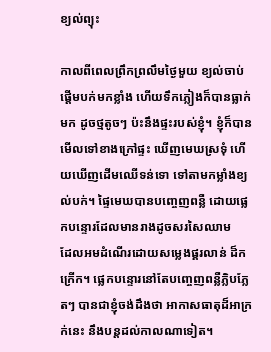ខ្យល់ព្យុះ

កាលពីពេលព្រឹកព្រលឹមថ្ងៃមួយ ខ្យល់ចាប់ផ្តើមបក់មកខ្លាំង ហើយទឹកភ្លៀងក៏បានធ្លាក់មក ដូចថ្មតូចៗ ប៉ះនឹងផ្ទះរបស់ខ្ញុំ។ ខ្ញុំក៏បានមើលទៅខាងក្រៅផ្ទះ ឃើញមេឃស្រទុំ ហើយឃើញដើមឈើទន់ទោ ទៅតាមកម្លាំងខ្យល់បក់។ ផ្ទៃមេឃបានបញ្ចេញពន្លឺ ដោយផ្លេកបន្ទោរដែលមានរាងដូចសរសៃឈាម     ដែលអមដំណើរដោយសម្លេងផ្គរលាន់ ដ៏កក្រើក។ ផ្លេកបន្ទោរនៅតែបញ្ចេញពន្លឺភ្លិបភ្លែតៗ បានជាខ្ញុំចង់ដឹងថា អាកាសធាតុដ៏អាក្រក់នេះ នឹងបន្តដល់កាលណាទៀត។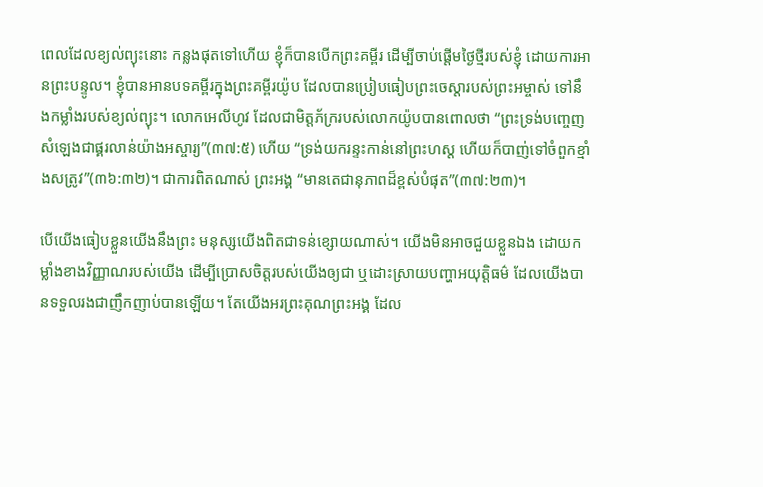ពេលដែលខ្យល់ព្យុះនោះ កន្លងផុតទៅហើយ ខ្ញុំក៏បានបើកព្រះគម្ពីរ ដើម្បីចាប់ផ្តើមថ្ងៃថ្មីរបស់ខ្ញុំ ដោយការអានព្រះបន្ទូល។ ខ្ញុំបានអានបទគម្ពីរក្នុងព្រះគម្ពីរយ៉ូប ដែលបានប្រៀបធៀបព្រះចេស្តារបស់ព្រះអម្ចាស់ ទៅនឹងកម្លាំងរបស់ខ្យល់ព្យុះ។ លោកអេលីហូវ ដែលជាមិត្តភ័ក្ររបស់លោកយ៉ូបបានពោលថា “ព្រះទ្រង់បញ្ចេញសំឡេងជាផ្គរលាន់យ៉ាងអស្ចារ្យ”(៣៧:៥) ហើយ “ទ្រង់យករន្ទះកាន់នៅព្រះហស្ត ហើយក៏បាញ់ទៅចំពួកខ្មាំងសត្រូវ”(៣៦:៣២)។ ជាការពិតណាស់ ព្រះអង្គ “មានតេជានុភាពដ៏ខ្ពស់បំផុត”(៣៧:២៣)។

បើយើងធៀបខ្លួនយើងនឹងព្រះ មនុស្សយើងពិតជាទន់ខ្សោយណាស់។ យើងមិនអាចជួយខ្លួនឯង ដោយកម្លាំងខាងវិញ្ញាណរបស់យើង ដើម្បីប្រោសចិត្តរបស់យើងឲ្យជា ឬដោះស្រាយបញ្ហាអយុត្តិធម៌ ដែលយើងបានទទួលរងជាញឹកញាប់បានឡើយ។ តែយើងអរព្រះគុណព្រះអង្គ ដែល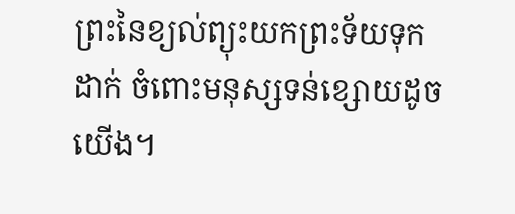ព្រះនៃខ្យល់ព្យុះយកព្រះទ័យទុកដាក់ ចំពោះមនុស្សទន់ខ្សោយដូចយើង។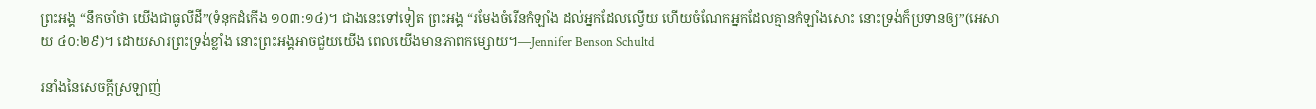ព្រះអង្គ “នឹកចាំថា យើងជាធូលីដី”(ទំនុកដំកើង ១០៣:១៤)។ ជាងនេះទៅទៀត ព្រះអង្គ “រមែងចំរើនកំឡាំង ដល់អ្នកដែលល្វើយ ហើយចំណែកអ្នកដែលគ្មានកំឡាំងសោះ នោះទ្រង់ក៏ប្រទានឲ្យ”(អេសាយ ៤០:២៩)។ ដោយសារព្រះទ្រង់ខ្លាំង នោះព្រះអង្គអាចជួយយើង ពេលយើងមានភាពកម្សោយ។—Jennifer Benson Schultd

រនាំងនៃសេចក្តីស្រឡាញ់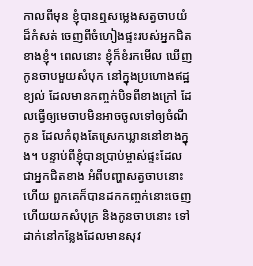កាលពីមុន ខ្ញុំបានឮសម្លេងសត្វចាបយំ ដ៏កំសត់ ចេញពីចំហៀងផ្ទះរបស់អ្នកជិតខាងខ្ញុំ។ ពេលនោះ ខ្ញុំក៏ខំរកមើល ឃើញកូនចាបមួយសំបុក នៅក្នុងប្រហោងឥដ្ឋខ្យល់ ដែលមានកញ្ចក់បិទពីខាងក្រៅ ដែលធ្វើឲ្យមេចាបមិនអាចចូលទៅឲ្យចំណីកូន ដែលកំពុងតែស្រេកឃ្លាននៅខាងក្នុង។ បន្ទាប់ពីខ្ញុំបានប្រាប់ម្ចាស់ផ្ទះដែលជាអ្នកជិតខាង អំពីបញ្ហាសត្វចាបនោះហើយ ពួកគេក៏បានដកកញ្ចក់នោះចេញ ហើយយកសំបុក្រ និងកូនចាបនោះ ទៅដាក់នៅកន្លែងដែលមានសុវ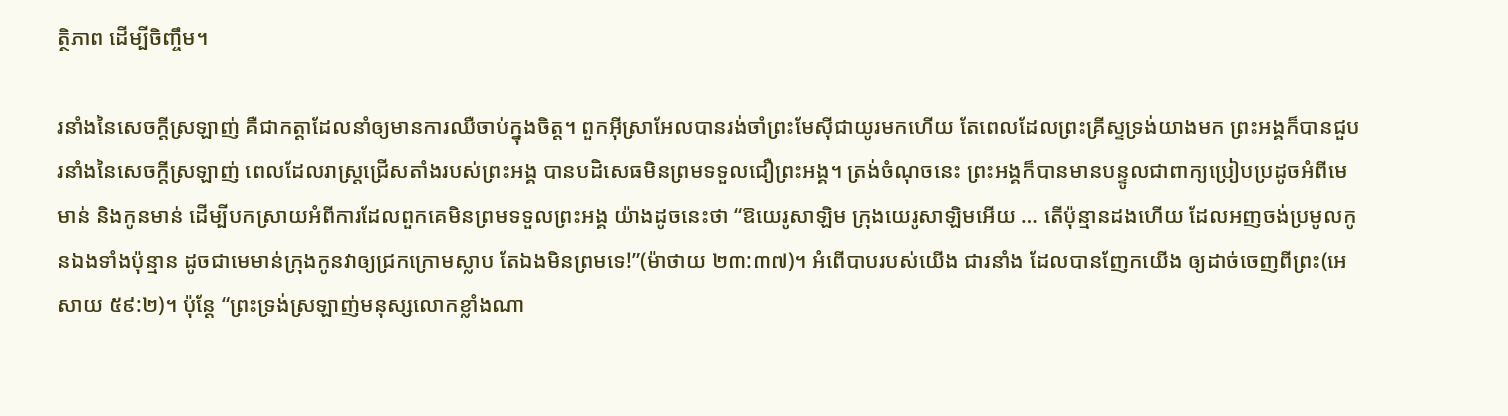ត្ថិភាព ដើម្បីចិញ្ចឹម។

រនាំងនៃសេចក្តីស្រឡាញ់ គឺជាកត្តាដែលនាំឲ្យមានការឈឺចាប់ក្នុងចិត្ត។ ពួកអ៊ីស្រាអែលបានរង់ចាំព្រះមែស៊ីជាយូរមកហើយ តែពេលដែលព្រះគ្រីស្ទទ្រង់យាងមក ព្រះអង្គក៏បានជួបរនាំងនៃសេចក្តីស្រឡាញ់ ពេលដែលរាស្រ្តជ្រើសតាំងរបស់ព្រះអង្គ បានបដិសេធមិនព្រមទទួលជឿព្រះអង្គ។ ត្រង់ចំណុចនេះ ព្រះអង្គក៏បានមានបន្ទូលជាពាក្យប្រៀបប្រដូចអំពីមេមាន់ និងកូនមាន់ ដើម្បីបកស្រាយអំពីការដែលពួកគេមិនព្រមទទួលព្រះអង្គ យ៉ាងដូចនេះថា “ឱយេរូសាឡិម ក្រុងយេរូសាឡិមអើយ … តើប៉ុន្មានដងហើយ ដែលអញចង់ប្រមូលកូនឯងទាំងប៉ុន្មាន ដូចជាមេមាន់ក្រុងកូនវាឲ្យជ្រកក្រោមស្លាប តែឯងមិនព្រមទេ!”(ម៉ាថាយ ២៣:៣៧)។ អំពើបាបរបស់យើង ជារនាំង ដែលបានញែកយើង ឲ្យដាច់ចេញពីព្រះ(អេសាយ ៥៩:២)។ ប៉ុន្តែ “ព្រះទ្រង់ស្រឡាញ់មនុស្សលោកខ្លាំងណា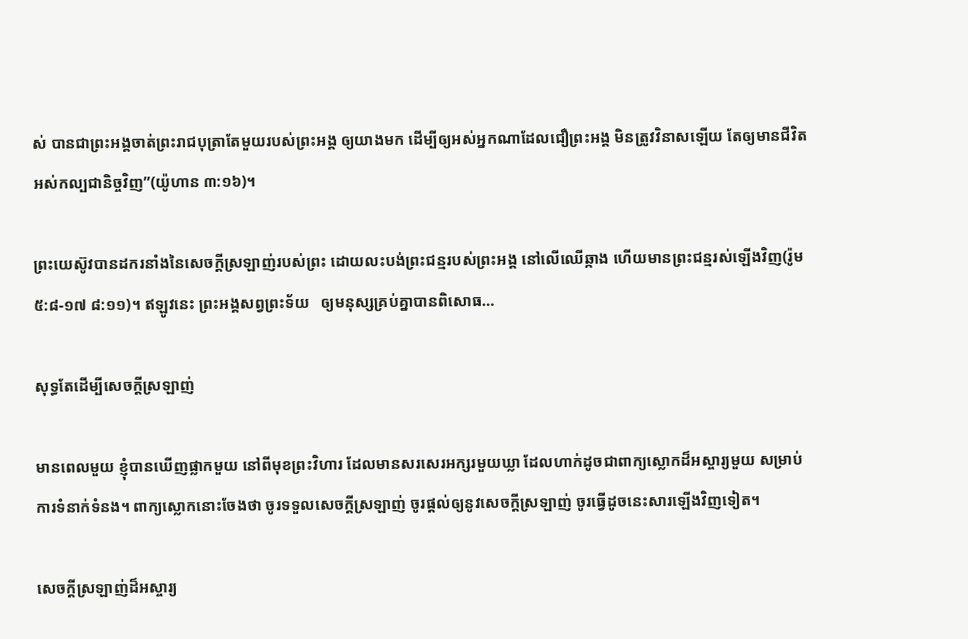ស់ បានជាព្រះអង្គចាត់ព្រះរាជបុត្រាតែមួយរបស់ព្រះអង្គ ឲ្យយាងមក ដើម្បីឲ្យអស់អ្នកណាដែលជឿព្រះអង្គ មិនត្រូវវិនាសឡើយ តែឲ្យមានជីវិតអស់កល្បជានិច្ចវិញ”(យ៉ូហាន ៣:១៦)។

ព្រះយេស៊ូវបានដករនាំងនៃសេចក្តីស្រឡាញ់របស់ព្រះ ដោយលះបង់ព្រះជន្មរបស់ព្រះអង្គ នៅលើឈើឆ្កាង ហើយមានព្រះជន្មរស់ឡើងវិញ(រ៉ូម ៥:៨-១៧ ៨:១១)។ ឥឡូវនេះ ព្រះអង្គសព្វព្រះទ័យ   ឲ្យមនុស្សគ្រប់គ្នាបានពិសោធ…

សុទ្ធតែដើម្បីសេចក្តីស្រឡាញ់

មានពេលមួយ ខ្ញុំបានឃើញផ្លាកមួយ នៅពីមុខព្រះវិហារ ដែលមានសរសេរអក្សរមួយឃ្លា ដែលហាក់ដូចជាពាក្យស្លោកដ៏អស្ចារ្យមួយ សម្រាប់ការទំនាក់ទំនង។ ពាក្យស្លោកនោះចែងថា ចូរទទួលសេចក្តីស្រឡាញ់ ចូរផ្ដល់ឲ្យនូវសេចក្តីស្រឡាញ់ ចូរធ្វើដូចនេះសារឡើងវិញទៀត។

សេចក្តីស្រឡាញ់ដ៏អស្ចារ្យ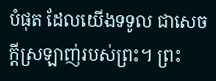បំផុត ដែលយើងទទូល ជាសេចក្ដីស្រឡាញ់របស់ព្រះ។ ព្រះ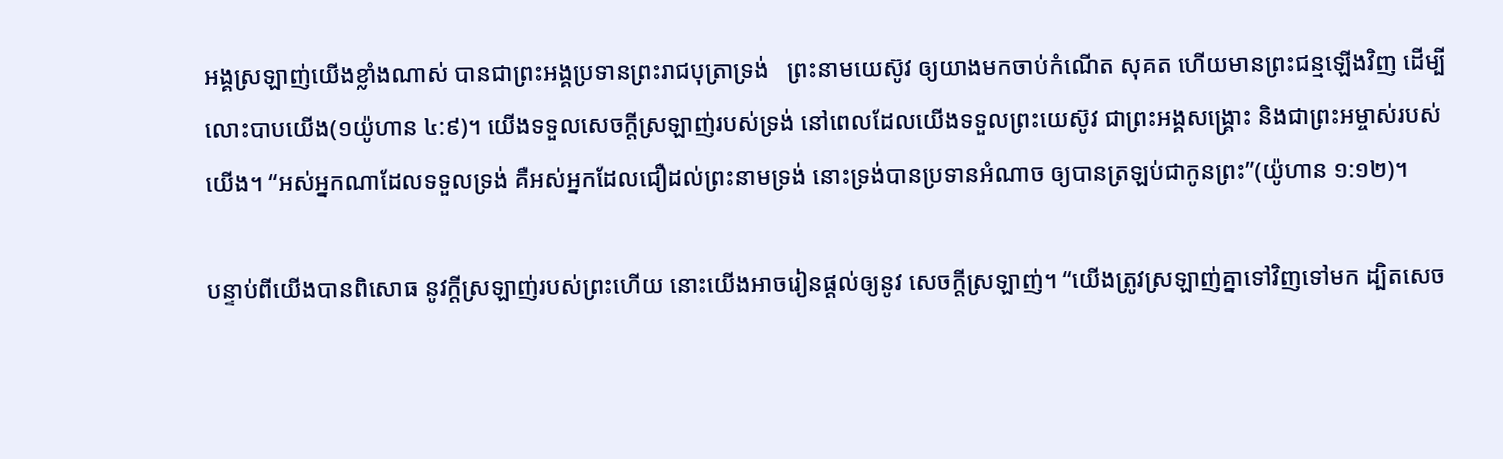អង្គស្រឡាញ់យើងខ្លាំងណាស់ បានជាព្រះអង្គប្រទានព្រះរាជបុត្រាទ្រង់   ព្រះនាមយេស៊ូវ ឲ្យយាងមកចាប់កំណើត សុគត ហើយមានព្រះជន្មឡើងវិញ ដើម្បីលោះបាបយើង(១យ៉ូហាន ៤:៩)។ យើងទទួលសេចក្តីស្រឡាញ់របស់ទ្រង់ នៅពេលដែលយើងទទួលព្រះយេស៊ូវ ជាព្រះអង្គសង្រ្គោះ និងជាព្រះអម្ចាស់របស់យើង។ “អស់អ្នកណាដែលទទួលទ្រង់ គឺអស់អ្នកដែលជឿដល់ព្រះនាមទ្រង់ នោះទ្រង់បានប្រទានអំណាច ឲ្យបានត្រឡប់ជាកូនព្រះ”(យ៉ូហាន ១:១២)។

បន្ទាប់ពីយើងបានពិសោធ នូវក្តីស្រឡាញ់របស់ព្រះហើយ នោះយើងអាចរៀនផ្ដល់ឲ្យនូវ សេចក្តីស្រឡាញ់។ “យើងត្រូវស្រឡាញ់គ្នាទៅវិញទៅមក ដ្បិតសេច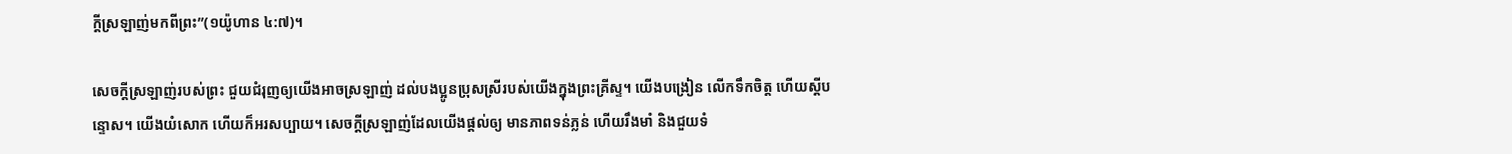ក្ដីស្រឡាញ់មកពីព្រះ”(១យ៉ូហាន ៤:៧)។

សេចក្តីស្រឡាញ់របស់ព្រះ ជួយជំរុញឲ្យយើងអាចស្រឡាញ់ ដល់បងប្អូនប្រុសស្រីរបស់យើងក្នុងព្រះគ្រីស្ទ។ យើងបង្រៀន លើកទឹកចិត្ត ហើយស្តីបន្ទោស។ យើងយំសោក ហើយក៏អរសប្បាយ។ សេចក្ដីស្រឡាញ់ដែលយើងផ្ដល់ឲ្យ មានភាពទន់ភ្លន់ ហើយរឹងមាំ និងជួយទំ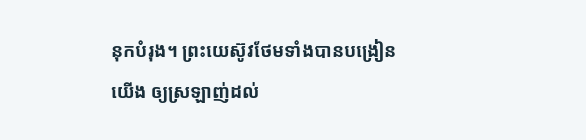នុកបំរុង។ ព្រះយេស៊ូវថែមទាំងបានបង្រៀនយើង ឲ្យស្រឡាញ់ដល់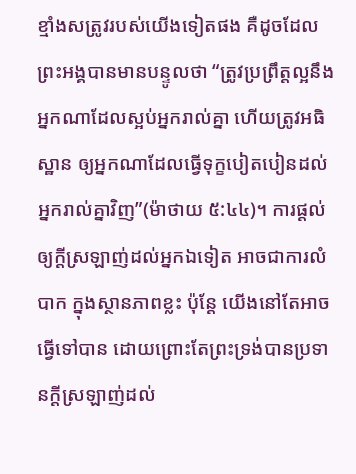ខ្មាំងសត្រូវរបស់យើងទៀតផង គឺដូចដែលព្រះអង្គបានមានបន្ទូលថា “ត្រូវប្រព្រឹត្តល្អនឹងអ្នកណាដែលស្អប់អ្នករាល់គ្នា ហើយត្រូវអធិស្ឋាន ឲ្យអ្នកណាដែលធ្វើទុក្ខបៀតបៀនដល់អ្នករាល់គ្នាវិញ”(ម៉ាថាយ ៥:៤៤)។ ការផ្ដល់ឲ្យក្តីស្រឡាញ់ដល់អ្នកឯទៀត អាចជាការលំបាក ក្នុងស្ថានភាពខ្លះ ប៉ុន្តែ យើងនៅតែអាចធ្វើទៅបាន ដោយព្រោះតែព្រះទ្រង់បានប្រទានក្តីស្រឡាញ់ដល់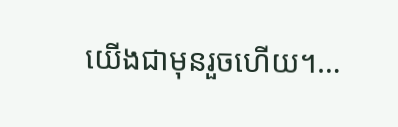យើងជាមុនរួចហើយ។…